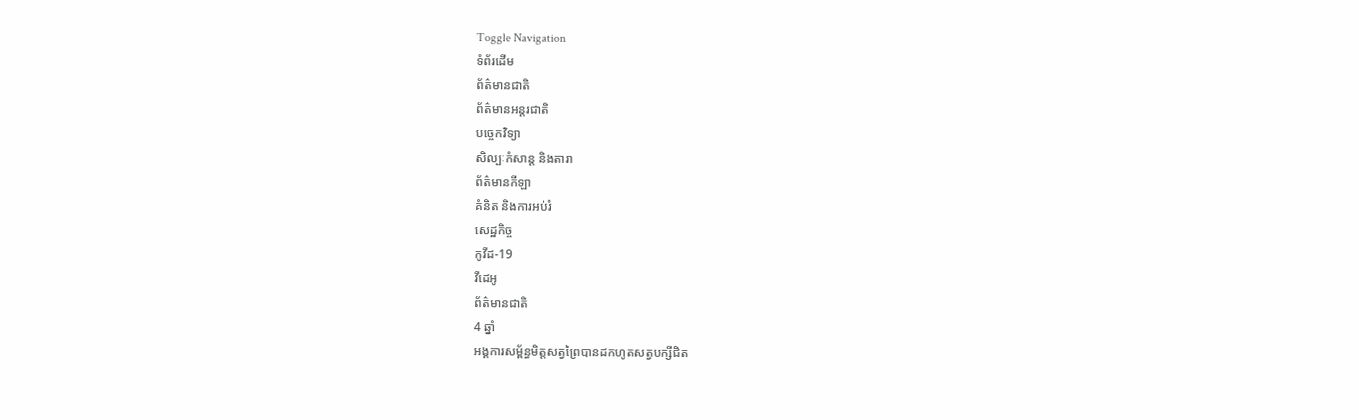Toggle Navigation
ទំព័រដើម
ព័ត៌មានជាតិ
ព័ត៌មានអន្តរជាតិ
បច្ចេកវិទ្យា
សិល្បៈកំសាន្ត និងតារា
ព័ត៌មានកីឡា
គំនិត និងការអប់រំ
សេដ្ឋកិច្ច
កូវីដ-19
វីដេអូ
ព័ត៌មានជាតិ
4 ឆ្នាំ
អង្គការសម្ព័ន្ធមិត្តសត្វព្រៃបានដកហូតសត្វបក្សីជិត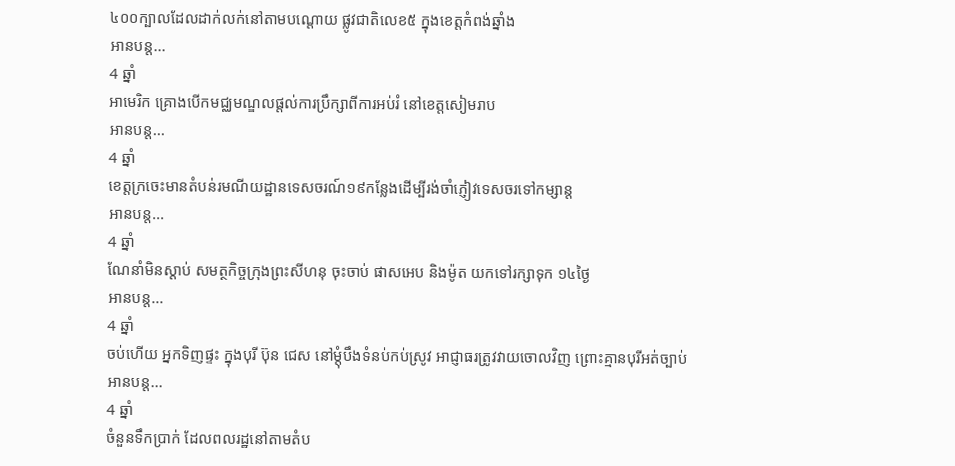៤០០ក្បាលដែលដាក់លក់នៅតាមបណ្តោយ ផ្លូវជាតិលេខ៥ ក្នុងខេត្តកំពង់ឆ្នាំង
អានបន្ត...
4 ឆ្នាំ
អាមេរិក គ្រោងបើកមជ្ឈមណ្ឌលផ្តល់ការប្រឹក្សាពីការអប់រំ នៅខេត្តសៀមរាប
អានបន្ត...
4 ឆ្នាំ
ខេត្តក្រចេះមានតំបន់រមណីយដ្ឋានទេសចរណ៍១៩កន្លែងដើម្បីរង់ចាំភ្ញៀវទេសចរទៅកម្សាន្ត
អានបន្ត...
4 ឆ្នាំ
ណែនាំមិនស្ដាប់ សមត្ថកិច្ចក្រុងព្រះសីហនុ ចុះចាប់ ផាសអេប និងម៉ូត យកទៅរក្សាទុក ១៤ថ្ងៃ
អានបន្ត...
4 ឆ្នាំ
ចប់ហើយ អ្នកទិញផ្ទះ ក្នុងបុរី ប៊ុន ជេស នៅម្តុំបឹងទំនប់កប់ស្រូវ អាជ្ញាធរត្រូវវាយចោលវិញ ព្រោះគ្មានបុរីអត់ច្បាប់
អានបន្ត...
4 ឆ្នាំ
ចំនួនទឹកប្រាក់ ដែលពលរដ្ឋនៅតាមតំប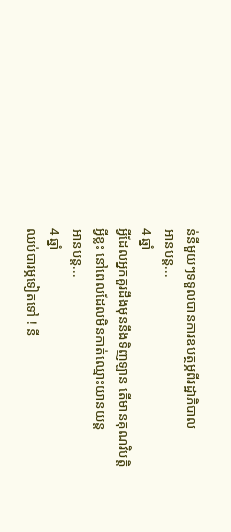ន់នីមួយៗទទួលបានការឧបត្ថម្ភពីរដ្ឋាភិបាល
អានបន្ត...
4 ឆ្នាំ
អ្វីដែលអ្នកគួរដឹងមុននឹងទិញឡាន តើមានគុណវិបត្តិអ្វីខ្លះ នៅពេលដែលមិនកាត់ឈ្មោះយានយន្ត
អានបន្ត...
4 ឆ្នាំ
ឈប់បារម្ភទៀតទៅ ! នី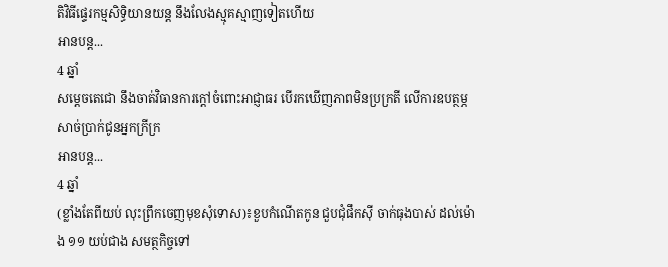តិវិធីផ្ទេរកម្មសិទ្ធិយានយន្ត នឹងលែងស្មុគស្មាញទៀតហើយ
អានបន្ត...
4 ឆ្នាំ
សម្ដេចតេជោ នឹងចាត់វិធានការក្តៅចំពោះអាជ្ញាធរ បើរកឃើញភាពមិនប្រក្រតី លើការឧបត្ថម្ភសាច់ប្រាក់ជូនអ្នកក្រីក្រ
អានបន្ត...
4 ឆ្នាំ
(ខ្លាំងតែពីយប់ លុះព្រឹកចេញមុខសុំទោស)៖ខួបកំណើតកូន ជួបជុំផឹកស៊ី ចាក់ធុងបាស់ ដល់ម៉ោង ១១ យប់ជាង សមត្ថកិច្ចទៅ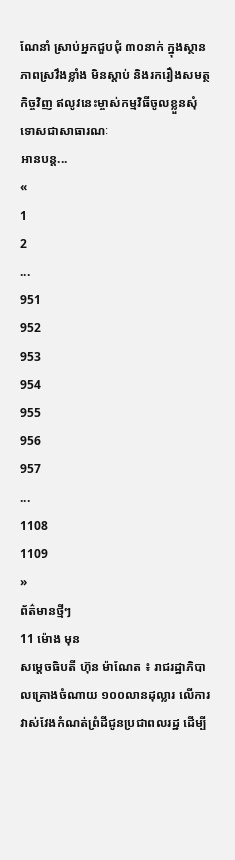ណែនាំ ស្រាប់អ្នកជួបជុំ ៣០នាក់ ក្នុងស្ថានភាពស្រវឹងខ្លាំង មិនស្តាប់ និងរករឿងសមត្ថកិច្ចវិញ ឥលូវនេះម្ចាស់កម្មវិធីចូលខ្លួនសុំទោសជាសាធារណៈ
អានបន្ត...
«
1
2
...
951
952
953
954
955
956
957
...
1108
1109
»
ព័ត៌មានថ្មីៗ
11 ម៉ោង មុន
សម្តេចធិបតី ហ៊ុន ម៉ាណែត ៖ រាជរដ្ឋាភិបាលគ្រោងចំណាយ ១០០លានដុល្លារ លើការវាស់វែងកំណត់ព្រំដីជូនប្រជាពលរដ្ឋ ដើម្បី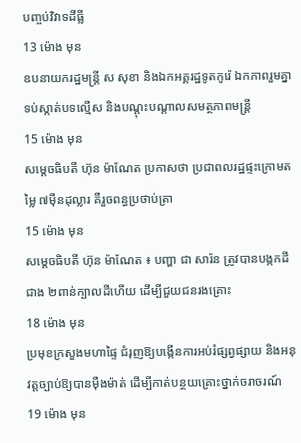បញ្ចប់វិវាទដីធ្លី
13 ម៉ោង មុន
ឧបនាយករដ្ឋមន្រ្តី ស សុខា និងឯកអគ្គរដ្ឋទូតកូរ៉េ ឯកភាពរួមគ្នាទប់ស្កាត់បទល្មើស និងបណ្តុះបណ្តាលសមត្ថភាពមន្រ្តី
15 ម៉ោង មុន
សម្ដេចធិបតី ហ៊ុន ម៉ាណែត ប្រកាសថា ប្រជាពលរដ្ឋផ្ទះក្រោមតម្លៃ ៧ម៉ឺនដុល្លារ គឺរួចពន្ធប្រថាប់ត្រា
15 ម៉ោង មុន
សម្តេចធិបតី ហ៊ុន ម៉ាណែត ៖ បញ្ហា ជា សារ៉ន ត្រូវបានបង្កកដីជាង ២ពាន់ក្បាលដីហើយ ដើម្បីជួយជនរងគ្រោះ
18 ម៉ោង មុន
ប្រមុខក្រសួងមហាផ្ទៃ ជំរុញឱ្យបង្កើនការអប់រំផ្សព្វផ្សាយ និងអនុវត្តច្បាប់ឱ្យបានម៉ឺងម៉ាត់ ដើម្បីកាត់បន្ថយគ្រោះថ្នាក់ចរាចរណ៍
19 ម៉ោង មុន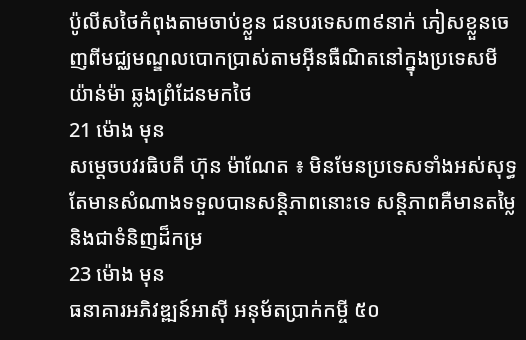ប៉ូលីសថៃកំពុងតាមចាប់ខ្លួន ជនបរទេស៣៩នាក់ ភៀសខ្លួនចេញពីមជ្ឈមណ្ឌលបោកប្រាស់តាមអ៊ីនធឺណិតនៅក្នុងប្រទេសមីយ៉ាន់ម៉ា ឆ្លងព្រំដែនមកថៃ
21 ម៉ោង មុន
សម្តេចបវរធិបតី ហ៊ុន ម៉ាណែត ៖ មិនមែនប្រទេសទាំងអស់សុទ្ធតែមានសំណាងទទួលបានសន្តិភាពនោះទេ សន្តិភាពគឺមានតម្លៃ និងជាទំនិញដ៏កម្រ
23 ម៉ោង មុន
ធនាគារអភិវឌ្ឍន៍អាស៊ី អនុម័តប្រាក់កម្ចី ៥០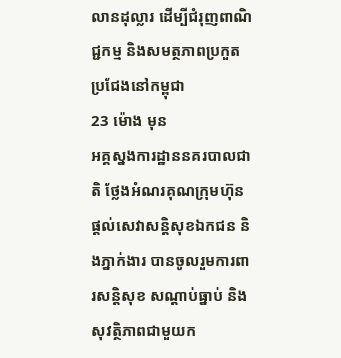លានដុល្លារ ដើម្បីជំរុញពាណិជ្ជកម្ម និងសមត្ថភាពប្រកួតប្រជែងនៅកម្ពុជា
23 ម៉ោង មុន
អគ្គស្នងការដ្ឋាននគរបាលជាតិ ថ្លែងអំណរគុណក្រុមហ៊ុនផ្ដល់សេវាសន្ដិសុខឯកជន និងភ្នាក់ងារ បានចូលរួមការពារសន្ដិសុខ សណ្ដាប់ធ្នាប់ និងសុវត្ថិភាពជាមួយក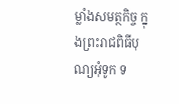ម្លាំងសមត្ថកិច្ច ក្នុងព្រះរាជពិធីបុណ្យអុំទូក ទ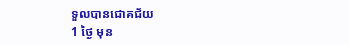ទួលបានជោគជ័យ
1 ថ្ងៃ មុន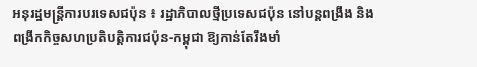អនុរដ្ឋមន្ត្រីការបរទេសជប៉ុន ៖ រដ្ឋាភិបាលថ្មីប្រទេសជប៉ុន នៅបន្តពង្រឹង និងពង្រីកកិច្ចសហប្រតិបត្តិការជប៉ុន-កម្ពុជា ឱ្យកាន់តែរឹងមាំ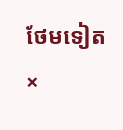ថែមទៀត
×